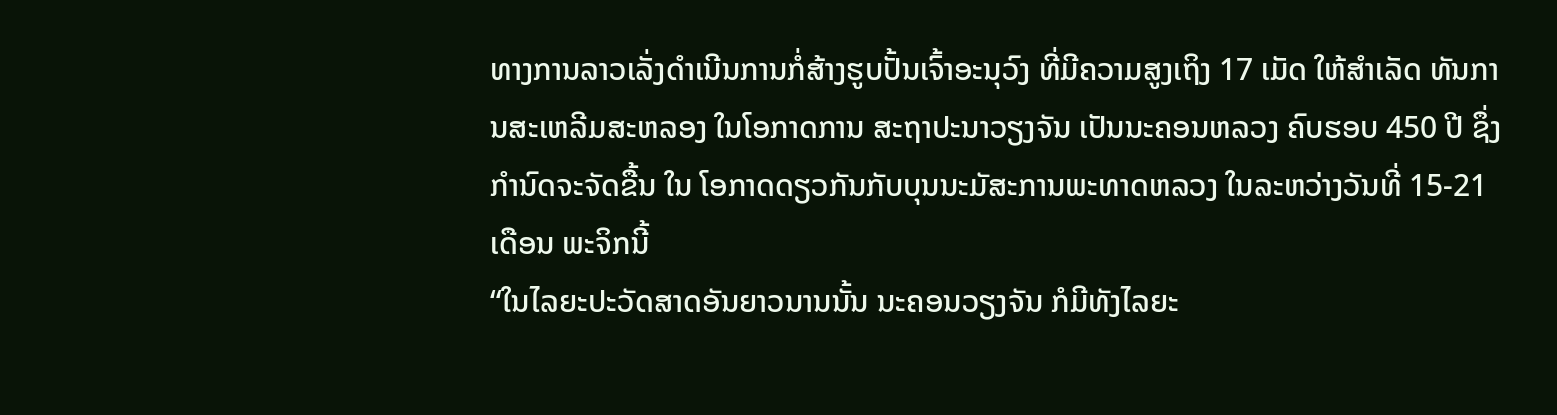ທາງການລາວເລັ່ງດຳເນີນການກໍ່ສ້າງຮູບປັ້ນເຈົ້າອະນຸວົງ ທີ່ມີຄວາມສູງເຖິງ 17 ເມັດ ໃຫ້ສຳເລັດ ທັນການສະເຫລີມສະຫລອງ ໃນໂອກາດການ ສະຖາປະນາວຽງຈັນ ເປັນນະຄອນຫລວງ ຄົບຮອບ 450 ປີ ຊຶ່ງກຳນົດຈະຈັດຂື້ນ ໃນ ໂອກາດດຽວກັນກັບບຸນນະມັສະການພະທາດຫລວງ ໃນລະຫວ່າງວັນທີ່ 15-21 ເດືອນ ພະຈິກນີ້
“ໃນໄລຍະປະວັດສາດອັນຍາວນານນັ້ນ ນະຄອນວຽງຈັນ ກໍມີທັງໄລຍະ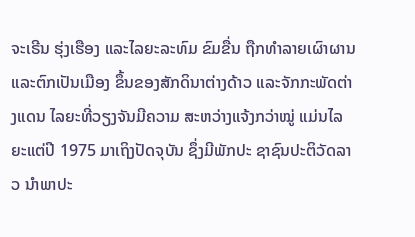ຈະເຣີນ ຮຸ່ງເຮືອງ ແລະໄລຍະລະທົມ ຂົມຂື່ນ ຖືກທໍາລາຍເຜົາຜານ ແລະຕົກເປັນເມືອງ ຂຶ້ນຂອງສັກດິນາຕ່າງດ້າວ ແລະຈັກກະພັດຕ່າງແດນ ໄລຍະທີ່ວຽງຈັນມີຄວາມ ສະຫວ່າງແຈ້ງກວ່າໝູ່ ແມ່ນໄລຍະແຕ່ປີ 1975 ມາເຖິງປັດຈຸບັນ ຊຶ່ງມີພັກປະ ຊາຊົນປະຕິວັດລາວ ນໍາພາປະ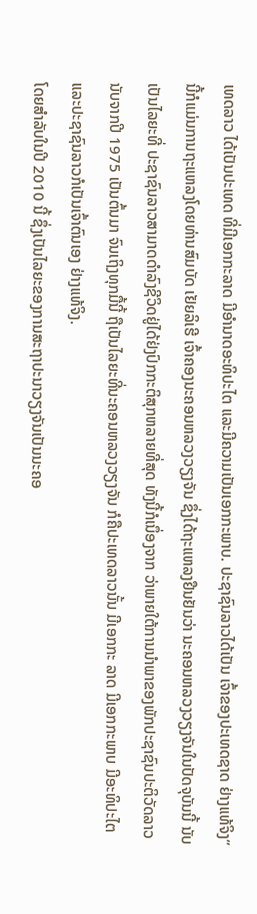ເທດລາວ ໄດ້ເປັນປະເທດ ທີ່ມີເອກກະລາດ ມີອໍານາດອະທິປະໄຕ ແລະມີຄວາມເປັນເອກກະພາບ. ປະຊາຊົນລາວໄດ້ເປັນ ເຈົ້າຂອງປະເທດຊາດ ຢ່າງແທ້ຈິງ”
ນີ້ກໍແມ່ນການຖະແຫລງໂດຍທ່ານສົມບັດ ເຢັຍລິເຮີ ເຈົ້າຄອງນະຄອນຫລວງວຽງຈັນ ຊຶ່ງໄດ້ຖະແຫລງຢືນຢັນວ່າ ນະຄອນຫລວງວຽງຈັນໃນປັດຈຸບັນນີ້ ນັບເປັນໄລຍະທີ່ ປະຊາຊົນລາວສາມາດດໍາລົງຊີວິດຢູ່ໄດ້ຢ່ງປົກກະຕິສຸກຫລາຍທີ່ສຸດ ທັງນີ້ກໍເນຶ່ອງຈາກ ວ່າພາຍໃຕ້ການນໍາພາຂອງພັກປະຊາຊົນປະຕິວັດລາວ ນັບຈາກປີ 1975 ເປັນຕົ້ນມາ ຈົນເຖິງທຸກມື້ນີ້ ຖືເປັນໄລຍະທີ່ນະຄອນຫລວງວຽງຈັນ ກໍຄືປະເທດລາວນັ້ນ ມີເອກກະ ລາດ ມີເອກກະພາບ ມີອະທິປະໄຕ ແລະປະຊາຊົນລາວກໍເປັນເຈົ້າຕົນເອງ ຢ່າງແທ້ຈິງ.
ໂດຍສຳລັບໃນປີ 2010 ນີ້ ຊຶ່ງເປັນໄລຍະຂອງການສະຖາປະນາວຽງຈັນເປັນນະຄອ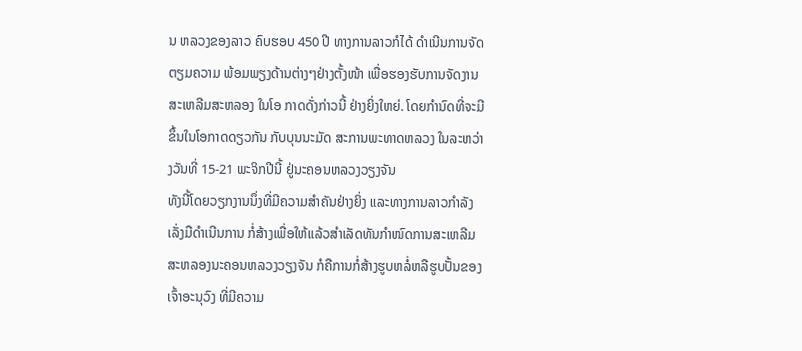ນ ຫລວງຂອງລາວ ຄົບຮອບ 450 ປີ ທາງການລາວກໍໄດ້ ດໍາເນີນການຈັດຕຽມຄວາມ ພ້ອມພຽງດ້ານຕ່າງໆຢ່າງຕັ້ງໜ້າ ເພື່ອຮອງຮັບການຈັດງານສະເຫລີມສະຫລອງ ໃນໂອ ກາດດັ່ງກ່າວນີ້ ຢ່າງຍິ່ງໃຫຍ່. ໂດຍກໍານົດທີ່ຈະມີຂຶ້ນໃນໂອກາດດຽວກັນ ກັບບຸນນະມັດ ສະການພະທາດຫລວງ ໃນລະຫວ່າງວັນທີ່ 15-21 ພະຈິກປີນີ້ ຢູ່ນະຄອນຫລວງວຽງຈັນ
ທັງນີ້ໂດຍວຽກງານນຶ່ງທີ່ມີຄວາມສໍາຄັນຢ່າງຍິ່ງ ແລະທາງການລາວກໍາລັງເລັ່ງມືດໍາເນີນການ ກໍ່ສ້າງເພື່ອໃຫ້ແລ້ວສຳເລັດທັນກໍາໜົດການສະເຫລີມ ສະຫລອງນະຄອນຫລວງວຽງຈັນ ກໍຄືການກໍ່ສ້າງຮູບຫລໍ່ຫລືຮູບປັ້ນຂອງເຈົ້າອະນຸວົງ ທີ່ມີຄວາມ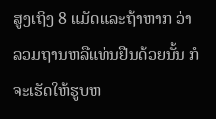ສູງເຖິງ 8 ແມັດແລະຖ້າຫາກ ວ່າ ລວມຖານຫລືແທ່ນຢືນດ້ວຍນັ້ນ ກໍຈະເຮັດໃຫ້ຮູບຫ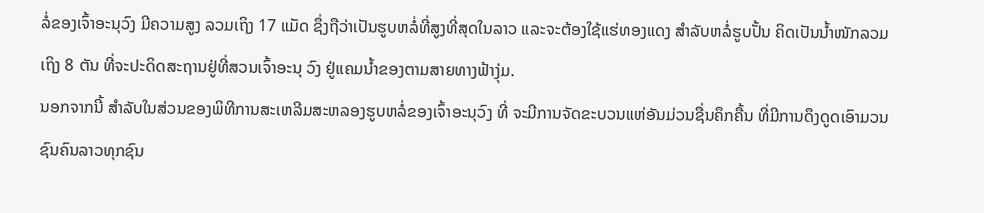ລໍ່ຂອງເຈົ້າອະນຸວົງ ມີຄວາມສູງ ລວມເຖິງ 17 ແມັດ ຊຶ່ງຖືວ່າເປັນຮູບຫລໍ່ທີ່ສູງທີ່ສຸດໃນລາວ ແລະຈະຕ້ອງໃຊ້ແຮ່ທອງແດງ ສຳລັບຫລໍ່ຮູບປັ້ນ ຄິດເປັນນໍ້າໜັກລວມເຖິງ 8 ຕັນ ທີ່ຈະປະດິດສະຖານຢູ່ທີ່ສວນເຈົ້າອະນຸ ວົງ ຢູ່ແຄມນໍ້າຂອງຕາມສາຍທາງຟ້າງຸ່ມ.
ນອກຈາກນີ້ ສໍາລັບໃນສ່ວນຂອງພິທີການສະເຫລີມສະຫລອງຮູບຫລໍ່ຂອງເຈົ້າອະນຸວົງ ທີ່ ຈະມີການຈັດຂະບວນແຫ່ອັນມ່ວນຊື່ນຄຶກຄື້ນ ທີ່ມີການດຶງດູດເອົາມວນຊົນຄົນລາວທຸກຊົນ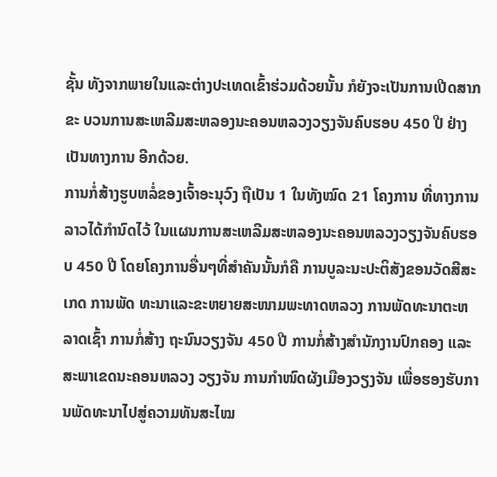ຊັ້ນ ທັງຈາກພາຍໃນແລະຕ່າງປະເທດເຂົ້າຮ່ວມດ້ວຍນັ້ນ ກໍຍັງຈະເປັນການເປີດສາກຂະ ບວນການສະເຫລີມສະຫລອງນະຄອນຫລວງວຽງຈັນຄົບຮອບ 450 ປີ ຢ່າງເປັນທາງການ ອີກດ້ວຍ.
ການກໍ່ສ້າງຮູບຫລໍ່ຂອງເຈົ້າອະນຸວົງ ຖືເປັນ 1 ໃນທັງໝົດ 21 ໂຄງການ ທີ່ທາງການ ລາວໄດ້ກໍານົດໄວ້ ໃນແຜນການສະເຫລີມສະຫລອງນະຄອນຫລວງວຽງຈັນຄົບຮອບ 450 ປີ ໂດຍໂຄງການອື່ນໆທີ່ສໍາຄັນນັ້ນກໍຄື ການບູລະນະປະຕິສັງຂອນວັດສີສະເກດ ການພັດ ທະນາແລະຂະຫຍາຍສະໜາມພະທາດຫລວງ ການພັດທະນາຕະຫລາດເຊົ້າ ການກໍ່ສ້າງ ຖະນົນວຽງຈັນ 450 ປີ ການກໍ່ສ້າງສໍານັກງານປົກຄອງ ແລະສະພາເຂດນະຄອນຫລວງ ວຽງຈັນ ການກໍາໜົດຜັງເມືອງວຽງຈັນ ເພື່ອຮອງຮັບການພັດທະນາໄປສູ່ຄວາມທັນສະໄໝ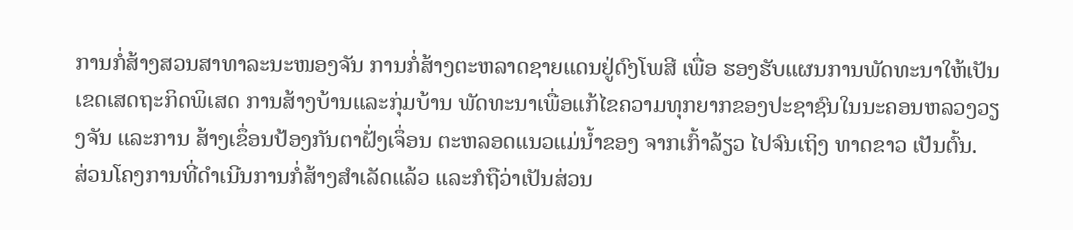ການກໍ່ສ້າງສວນສາທາລະນະໜອງຈັນ ການກໍ່ສ້າງຕະຫລາດຊາຍແດນຢູ່ດົງໂພສີ ເພື່ອ ຮອງຮັບແຜນການພັດທະນາໃຫ້ເປັນເຂດເສດຖະກິດພິເສດ ການສ້າງບ້ານແລະກຸ່ມບ້ານ ພັດທະນາເພື່ອແກ້ໄຂຄວາມທຸກຍາກຂອງປະຊາຊົນໃນນະຄອນຫລວງວຽງຈັນ ແລະການ ສ້າງເຂຶ່ອນປ້ອງກັນຕາຝັ່ງເຈຶ່ອນ ຕະຫລອດແນວແມ່ນໍ້າຂອງ ຈາກເກົ້າລ້ຽວ ໄປຈົນເຖິງ ທາດຂາວ ເປັນຕົ້ນ.
ສ່ວນໂຄງການທີ່ດໍາເນີນການກໍ່ສ້າງສຳເລັດແລ້ວ ແລະກໍຖືວ່າເປັນສ່ວນ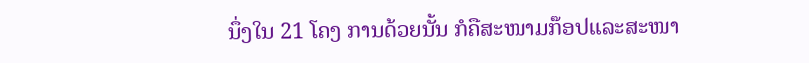ນຶ່ງໃນ 21 ໂຄງ ການດ້ວຍນັ້ນ ກໍຄືສະໜາມກ໊ອປແລະສະໜາ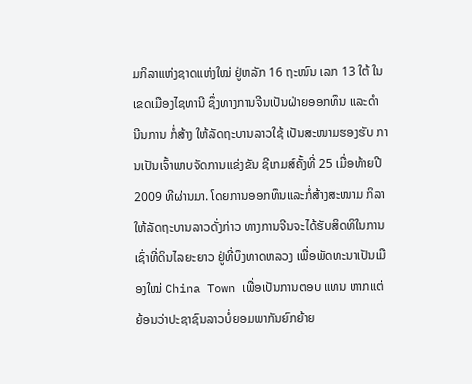ມກິລາແຫ່ງຊາດແຫ່ງໃໝ່ ຢູ່ຫລັກ 16 ຖະໜົນ ເລກ 13 ໃຕ້ ໃນເຂດເມືອງໄຊທານີ ຊຶ່ງທາງການຈີນເປັນຝ່າຍອອກທຶນ ແລະດໍາ ນີນການ ກໍ່ສ້າງ ໃຫ້ລັດຖະບານລາວໃຊ້ ເປັນສະໜາມຮອງຮັບ ການເປັນເຈົ້າພາບຈັດການແຂ່ງຂັນ ຊີເກມສ໌ຄັ້ງທີ່ 25 ເມື່ອທ້າຍປີ 2009 ທີຜ່ານມາ. ໂດຍການອອກທຶນແລະກໍ່ສ້າງສະໜາມ ກິລາໃຫ້ລັດຖະບານລາວດັ່ງກ່າວ ທາງການຈີນຈະໄດ້ຮັບສິດທິໃນການເຊົ່າທີ່ດິນໄລຍະຍາວ ຢູ່ທີ່ບຶງທາດຫລວງ ເພື່ອພັດທະນາເປັນເມືອງໃໝ່ China Town ເພື່ອເປັນການຕອບ ແທນ ຫາກແຕ່ຍ້ອນວ່າປະຊາຊົນລາວບໍ່ຍອມພາກັນຍົກຍ້າຍ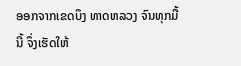ອອກຈາກເຂດບຶງ ທາດຫລວງ ຈົນທຸກມື້ນີ້ ຈຶ່ງເຮັດໃຫ້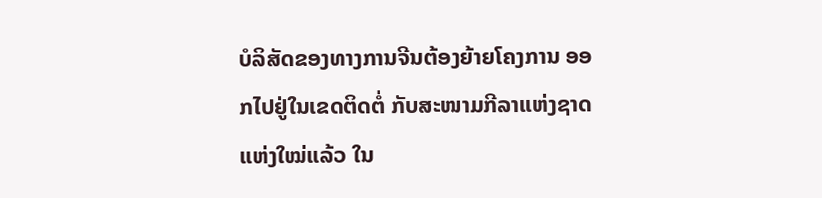ບໍລິສັດຂອງທາງການຈີນຕ້ອງຍ້າຍໂຄງການ ອອກໄປຢູ່ໃນເຂດຕິດຕໍ່ ກັບສະໜາມກີລາແຫ່ງຊາດແຫ່ງໃໝ່ແລ້ວ ໃນ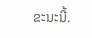ຂະນະນີ້.